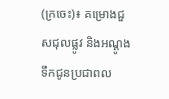(ក្រចេះ)៖ គម្រោងជួសជុលផ្លូវ និងអណ្ដូងទឹកជូនប្រជាពល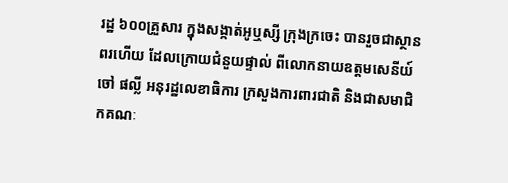រដ្ឋ ៦០០គ្រួសារ ក្នុងសង្កាត់អូឬស្សី ក្រុងក្រចេះ បានរួចជាស្ថានពរហើយ ដែលក្រោយជំនួយផ្ទាល់ ពីលោកនាយឧត្តមសេនីយ៍ ចៅ ផល្លី អនុរដ្ឋលេខាធិការ ក្រសួងការពារជាតិ និងជាសមាជិកគណៈ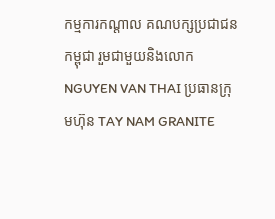កម្មការកណ្តាល គណបក្សប្រជាជនកម្ពុជា រួមជាមួយនិងលោក NGUYEN VAN THAI ប្រធានក្រុមហ៊ុន TAY NAM GRANITE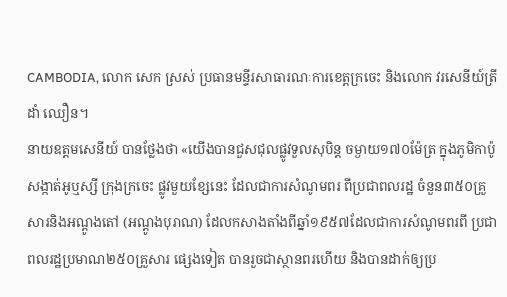CAMBODIA, លោក សេក ស្រស់ ប្រធានមន្ទីរសាធារណៈការខេត្តក្រចេះ និងលោក វរសេនីយ៍ត្រី ដាំ ឈឿន។
នាយឧត្ដមសេនីយ៍ បានថ្លែងថា «យើងបានជួសជុលផ្លូវទួលសុបិន្ដ ចម្ងាយ១៧០ម៉ែត្រ ក្នុងភូមិកាប៉ូ សង្កាត់អូឬស្សី ក្រុងក្រចេះ ផ្លូវមួយខ្សែនេះ ដែលជាការសំណូមពរ ពីប្រជាពលរដ្ឋ ចំនួន៣៥០គ្រួសារនិងអណ្តូងតៅ (អណ្តូងបុរាណ) ដែលកសាងតាំងពីឆ្នាំ១៩៥៧ដែលជាការសំណូមពរពី ប្រជាពលរដ្ឋប្រមាណ២៥០គ្រួសារ ផ្សេងទៀត បានរួចជាស្ថានពរហើយ និងបានដាក់ឲ្យប្រ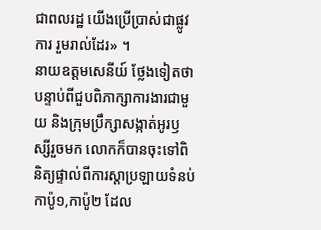ជាពលរដ្ឋ យើងប្រើប្រាស់ជាផ្លូវការ រួមរាល់ដែរ» ។
នាយឧត្ដមសេនីយ៍ ថ្លែងទៀតថា បន្ទាប់ពីជួបពិភាក្សាការងារជាមួយ និងក្រុមប្រឹក្សាសង្កាត់អូរឫស្សីរួចមក លោកក៏បានចុះទៅពិនិត្យផ្ទាល់ពីការស្តាប្រឡាយទំនប់កាប៉ូ១,កាប៉ូ២ ដែល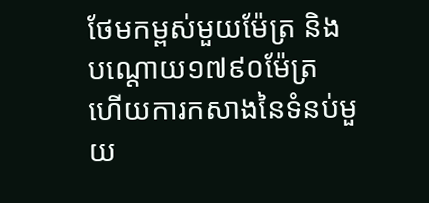ថែមកម្ពស់មួយម៉ែត្រ និងបណ្តោយ១៧៩០ម៉ែត្រ ហើយការកសាងនៃទំនប់មួយ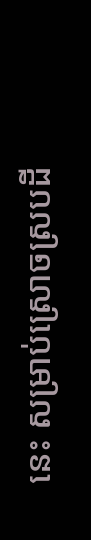នេះ សម្រាប់ស្រោចស្របដី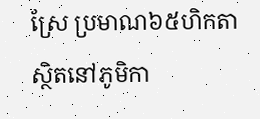ស្រែ ប្រមាណ៦៥ហិកតា ស្ថិតនៅភូមិកា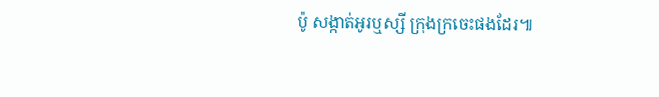ប៉ូ សង្កាត់អូរឬស្សី ក្រុងក្រចេះផងដែរ៕